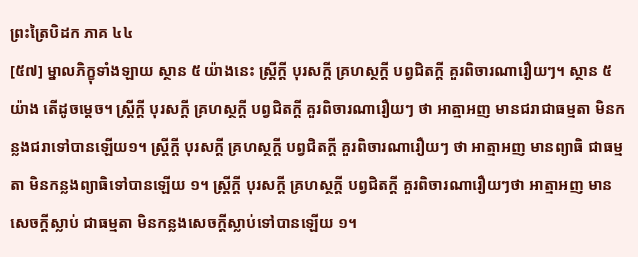ព្រះត្រៃបិដក ភាគ ៤៤
[៥៧] ម្នាលភិក្ខុទាំងឡាយ ស្ថាន ៥ យ៉ាងនេះ ស្រ្តីក្តី បុរសក្តី គ្រហស្ថក្តី បព្វជិតក្តី គួរពិចារណារឿយៗ។ ស្ថាន ៥ យ៉ាង តើដូចម្តេច។ ស្រ្តីក្តី បុរសក្តី គ្រហស្ថក្តី បព្វជិតក្តី គួរពិចារណារឿយៗ ថា អាត្មាអញ មានជរាជាធម្មតា មិនកន្លងជរាទៅបានឡើយ១។ ស្រ្តីក្តី បុរសក្តី គ្រហស្ថក្តី បព្វជិតក្តី គួរពិចារណារឿយៗ ថា អាត្មាអញ មានព្យាធិ ជាធម្មតា មិនកន្លងព្យាធិទៅបានឡើយ ១។ ស្រ្តីក្តី បុរសក្តី គ្រហស្ថក្តី បព្វជិតក្តី គួរពិចារណារឿយៗថា អាត្មាអញ មានសេចក្តីស្លាប់ ជាធម្មតា មិនកន្លងសេចក្តីស្លាប់ទៅបានឡើយ ១។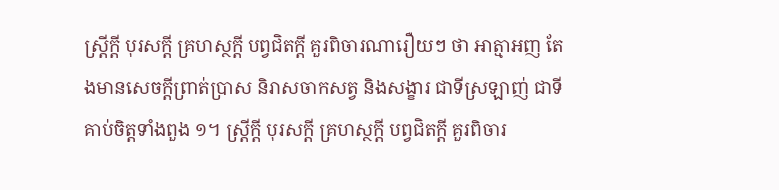ស្រ្តីក្តី បុរសក្តី គ្រហស្ថក្តី បព្វជិតក្តី គួរពិចារណារឿយៗ ថា អាត្មាអញ តែងមានសេចក្តីព្រាត់ប្រាស និរាសចាកសត្វ និងសង្ខារ ជាទីស្រឡាញ់ ជាទីគាប់ចិត្តទាំងពួង ១។ ស្រ្តីក្តី បុរសក្តី គ្រហស្ថក្តី បព្វជិតក្តី គួរពិចារ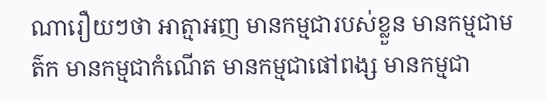ណារឿយៗថា អាត្មាអញ មានកម្មជារបស់ខ្លួន មានកម្មជាមត៌ក មានកម្មជាកំណើត មានកម្មជាផៅពង្ស មានកម្មជា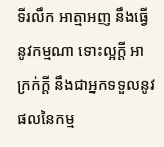ទីរលឹក អាត្មាអញ នឹងធ្វើនូវកម្មណា ទោះល្អក្តី អាក្រក់ក្តី នឹងជាអ្នកទទួលនូវផលនៃកម្ម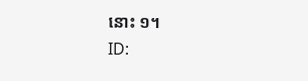នោះ ១។
ID: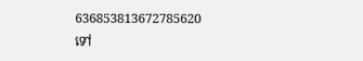636853813672785620
ទៅ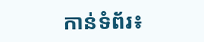កាន់ទំព័រ៖